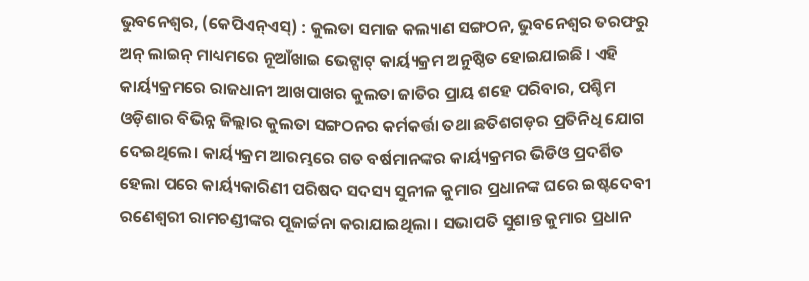ଭୁବନେଶ୍ୱର, (କେପିଏନ୍ଏସ୍) : କୁଲତା ସମାଜ କଲ୍ୟାଣ ସଙ୍ଗଠନ, ଭୁବନେଶ୍ୱର ତରଫରୁ ଅନ୍ ଲାଇନ୍ ମାଧ୍ୟମରେ ନୂଆଁଖାଇ ଭେଟ୍ଘାଟ୍ କାର୍ୟ୍ୟକ୍ରମ ଅନୁଷ୍ଠିତ ହୋଇଯାଇଛି । ଏହି କାର୍ୟ୍ୟକ୍ରମରେ ରାଜଧାନୀ ଆଖପାଖର କୁଲତା ଜାତିର ପ୍ରାୟ ଶହେ ପରିବାର, ପଶ୍ଚିମ ଓଡ଼ିଶାର ବିଭିନ୍ନ ଜିଲ୍ଲାର କୁଲତା ସଙ୍ଗଠନର କର୍ମକର୍ତ୍ତା ତଥା ଛତିଶଗଡ଼ର ପ୍ରତିନିଧି ଯୋଗ ଦେଇଥିଲେ। କାର୍ୟ୍ୟକ୍ରମ ଆରମ୍ଭରେ ଗତ ବର୍ଷମାନଙ୍କର କାର୍ୟ୍ୟକ୍ରମର ଭିଡିଓ ପ୍ରଦର୍ଶିତ ହେଲା ପରେ କାର୍ୟ୍ୟକାରିଣୀ ପରିଷଦ ସଦସ୍ୟ ସୁନୀଳ କୁମାର ପ୍ରଧାନଙ୍କ ଘରେ ଇଷ୍ଟଦେବୀ ରଣେଶ୍ୱରୀ ରାମଚଣ୍ଡୀଙ୍କର ପୂଜାର୍ଚ୍ଚନା କରାଯାଇଥିଲା । ସଭାପତି ସୁଶାନ୍ତ କୁମାର ପ୍ରଧାନ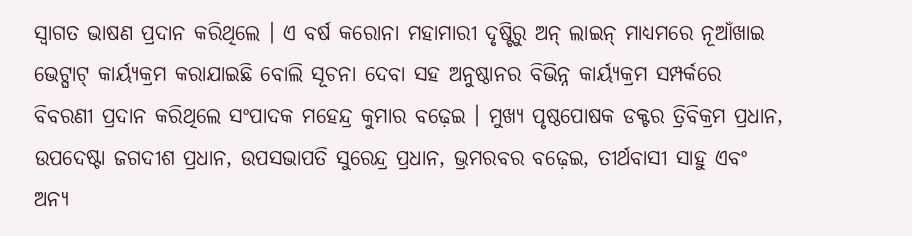ସ୍ୱାଗତ ଭାଷଣ ପ୍ରଦାନ କରିଥିଲେ । ଏ ବର୍ଷ କରୋନା ମହାମାରୀ ଦୃଷ୍ଟିରୁ ଅନ୍ ଲାଇନ୍ ମାଧ୍ୟମରେ ନୂଆଁଖାଇ ଭେଟ୍ଘାଟ୍ କାର୍ୟ୍ୟକ୍ରମ କରାଯାଇଛି ବୋଲି ସୂଚନା ଦେବା ସହ ଅନୁଷ୍ଠାନର ବିଭିନ୍ନ କାର୍ୟ୍ୟକ୍ରମ ସମ୍ପର୍କରେ ବିବରଣୀ ପ୍ରଦାନ କରିଥିଲେ ସଂପାଦକ ମହେନ୍ଦ୍ର କୁମାର ବଢ଼େଇ । ମୁଖ୍ୟ ପୃଷ୍ଠପୋଷକ ଡକ୍ଟର ତ୍ରିବିକ୍ରମ ପ୍ରଧାନ, ଉପଦେଷ୍ଟା ଜଗଦୀଶ ପ୍ରଧାନ, ଉପସଭାପତି ସୁରେନ୍ଦ୍ର ପ୍ରଧାନ, ଭ୍ରମରବର ବଢ଼େଇ, ତୀର୍ଥବାସୀ ସାହୁ ଏବଂ ଅନ୍ୟ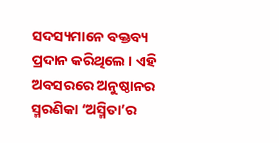ସଦସ୍ୟମାନେ ବକ୍ତବ୍ୟ ପ୍ରଦାନ କରିଥିଲେ । ଏହି ଅବସରରେ ଅନୁଷ୍ଠାନର ସ୍ମରଣିକା ‘ଅସ୍ମିତା’ର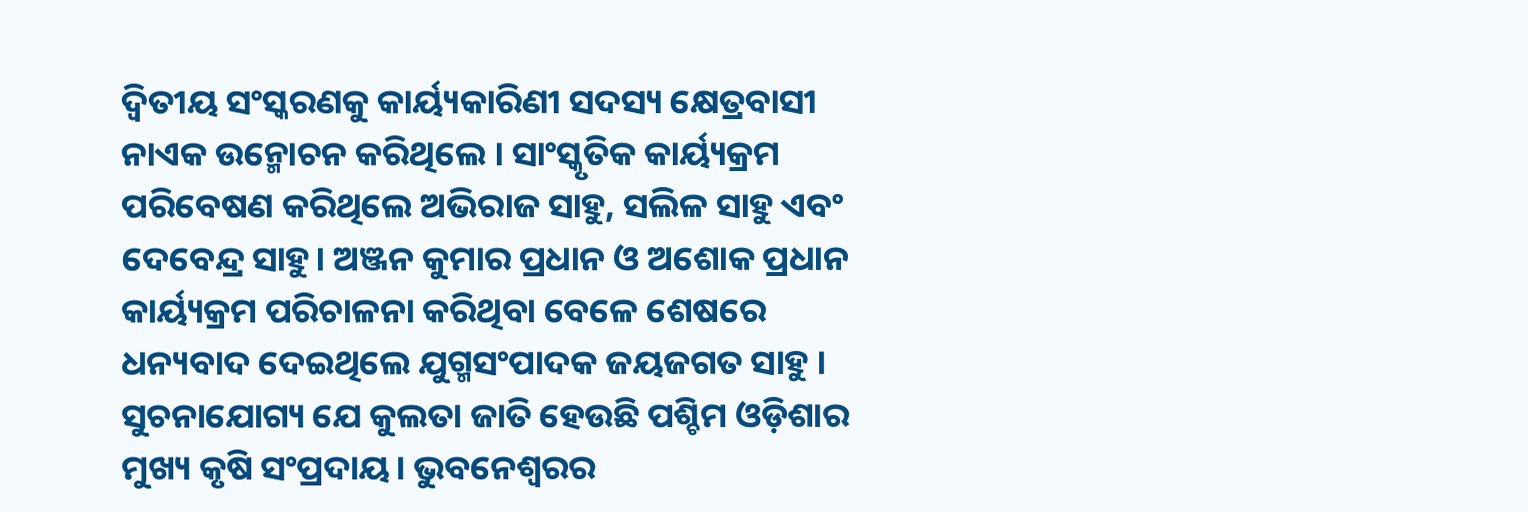ଦ୍ବିତୀୟ ସଂସ୍କରଣକୁ କାର୍ୟ୍ୟକାରିଣୀ ସଦସ୍ୟ କ୍ଷେତ୍ରବାସୀ ନାଏକ ଉନ୍ମୋଚନ କରିଥିଲେ । ସାଂସ୍କୃତିକ କାର୍ୟ୍ୟକ୍ରମ ପରିବେଷଣ କରିଥିଲେ ଅଭିରାଜ ସାହୁ, ସଲିଳ ସାହୁ ଏବଂ ଦେବେନ୍ଦ୍ର ସାହୁ। ଅଞ୍ଜନ କୁମାର ପ୍ରଧାନ ଓ ଅଶୋକ ପ୍ରଧାନ କାର୍ୟ୍ୟକ୍ରମ ପରିଚାଳନା କରିଥିବା ବେଳେ ଶେଷରେ ଧନ୍ୟବାଦ ଦେଇଥିଲେ ଯୁଗ୍ମସଂପାଦକ ଜୟଜଗତ ସାହୁ । ସୁଚନାଯୋଗ୍ୟ ଯେ କୁଲତା ଜାତି ହେଉଛି ପଶ୍ଚିମ ଓଡ଼ିଶାର ମୁଖ୍ୟ କୃଷି ସଂପ୍ରଦାୟ। ଭୁବନେଶ୍ୱରର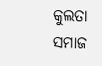କୁଲତା ସମାଜ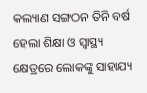କଲ୍ୟାଣ ସଙ୍ଗଠନ ତିନି ବର୍ଷ ହେଲା ଶିକ୍ଷା ଓ ସ୍ବାସ୍ଥ୍ୟ କ୍ଷେତ୍ରରେ ଲୋକଙ୍କୁ ସାହାଯ୍ୟ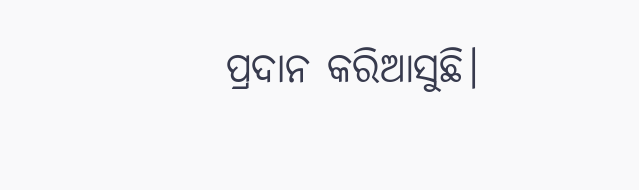ପ୍ରଦାନ କରିଆସୁଛି।